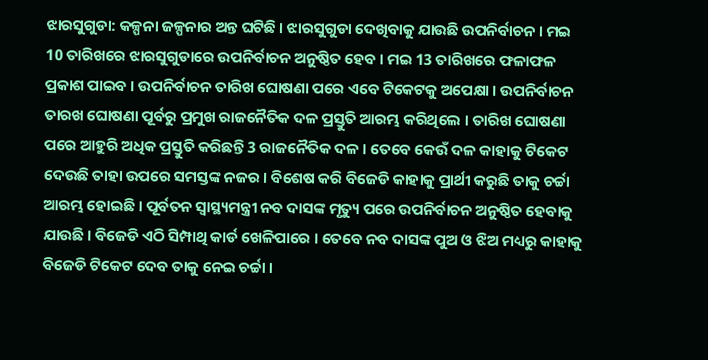ଝାରସୁଗୁଡା: କଳ୍ପନା ଜଳ୍ପନାର ଅନ୍ତ ଘଟିଛି । ଝାରସୁଗୁଡା ଦେଖିବାକୁ ଯାଉଛି ଉପନିର୍ବାଚନ । ମଇ 10 ତାରିଖରେ ଝାରସୁଗୁଡାରେ ଉପନିର୍ବାଚନ ଅନୁଷ୍ଠିତ ହେବ । ମଇ 13 ତାରିଖରେ ଫଳାଫଳ ପ୍ରକାଶ ପାଇବ । ଉପନିର୍ବାଚନ ତାରିଖ ଘୋଷଣା ପରେ ଏବେ ଟିକେଟକୁ ଅପେକ୍ଷା । ଉପନିର୍ବାଚନ ତାରଖ ଘୋଷଣା ପୂର୍ବରୁ ପ୍ରମୁଖ ରାଜନୈତିକ ଦଳ ପ୍ରସ୍ତୁତି ଆରମ୍ଭ କରିଥିଲେ । ତାରିଖ ଘୋଷଣା ପରେ ଆହୁରି ଅଧିକ ପ୍ରସ୍ତୁତି କରିଛନ୍ତି 3 ରାଜନୈତିକ ଦଳ । ତେବେ କେଉଁ ଦଳ କାହାକୁ ଟିକେଟ ଦେଉଛି ତାହା ଉପରେ ସମସ୍ତଙ୍କ ନଜର । ବିଶେଷ କରି ବିଜେଡି କାହାକୁ ପ୍ରାର୍ଥୀ କରୁଛି ତାକୁ ଚର୍ଚ୍ଚା ଆରମ୍ଭ ହୋଇଛି । ପୂର୍ବତନ ସ୍ବାସ୍ଥ୍ୟମନ୍ତ୍ରୀ ନବ ଦାସଙ୍କ ମୃତ୍ୟୁ ପରେ ଉପନିର୍ବାଚନ ଅନୁଷ୍ଠିତ ହେବାକୁ ଯାଉଛି । ବିଜେଡି ଏଠି ସିମ୍ପାଥି କାର୍ଡ ଖେଳିପାରେ । ତେବେ ନବ ଦାସଙ୍କ ପୁଅ ଓ ଝିଅ ମଧ୍ୟରୁ କାହାକୁ ବିଜେଡି ଟିକେଟ ଦେବ ତାକୁ ନେଇ ଚର୍ଚ୍ଚା ।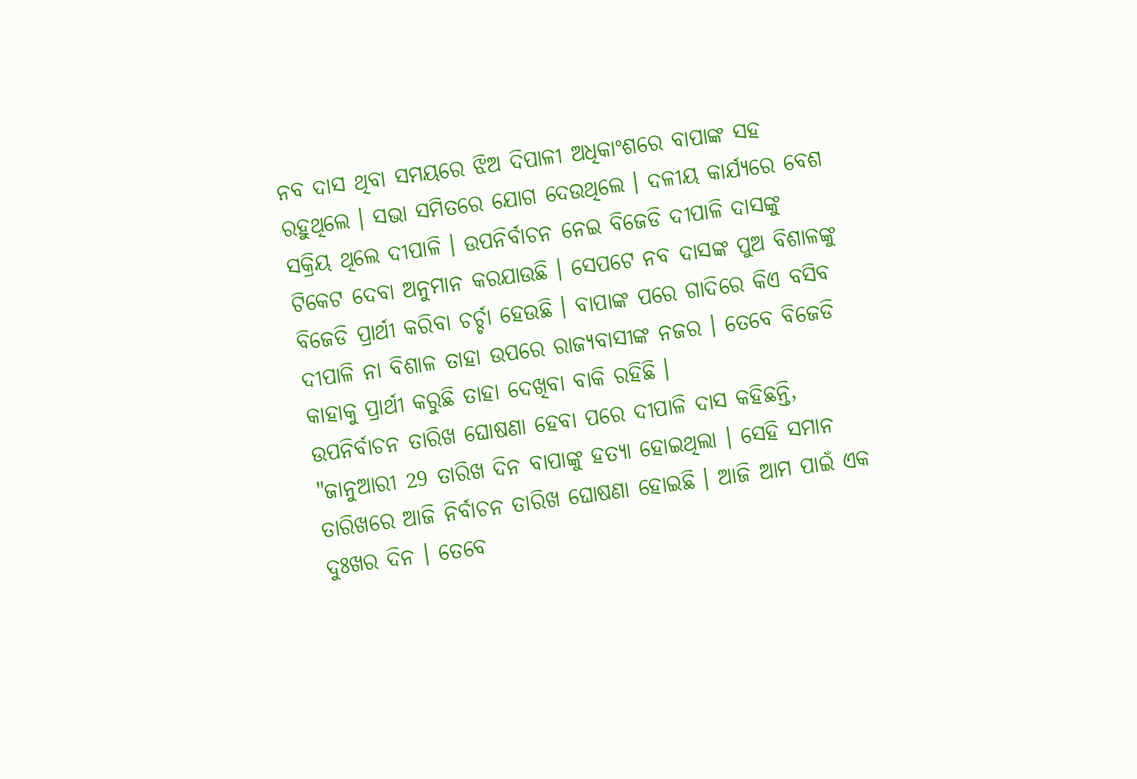ନବ ଦାସ ଥିବା ସମୟରେ ଝିଅ ଦିପାଳୀ ଅଧିକାଂଶରେ ବାପାଙ୍କ ସହ ରହୁଥିଲେ । ସଭା ସମିତରେ ଯୋଗ ଦେଉଥିଲେ । ଦଳୀୟ କାର୍ଯ୍ୟରେ ବେଶ ସକ୍ରିୟ ଥିଲେ ଦୀପାଳି । ଉପନିର୍ବାଚନ ନେଇ ବିଜେଡି ଦୀପାଳି ଦାସଙ୍କୁ ଟିକେଟ ଦେବା ଅନୁମାନ କରଯାଉଛି । ସେପଟେ ନବ ଦାସଙ୍କ ପୁଅ ବିଶାଳଙ୍କୁ ବିଜେଡି ପ୍ରାର୍ଥୀ କରିବା ଚର୍ଚ୍ଚା ହେଉଛି । ବାପାଙ୍କ ପରେ ଗାଦିରେ କିଏ ବସିବ ଦୀପାଳି ନା ବିଶାଳ ତାହା ଉପରେ ରାଜ୍ୟବାସୀଙ୍କ ନଜର । ତେବେ ବିଜେଡି କାହାକୁ ପ୍ରାର୍ଥୀ କରୁଛି ତାହା ଦେଖିବା ବାକି ରହିଛି ।
ଉପନିର୍ବାଚନ ତାରିଖ ଘୋଷଣା ହେବା ପରେ ଦୀପାଳି ଦାସ କହିଛନ୍ତି, "ଜାନୁଆରୀ 29 ତାରିଖ ଦିନ ବାପାଙ୍କୁ ହତ୍ୟା ହୋଇଥିଲା । ସେହି ସମାନ ତାରିଖରେ ଆଜି ନିର୍ବାଚନ ତାରିଖ ଘୋଷଣା ହୋଇଛି । ଆଜି ଆମ ପାଇଁ ଏକ ଦୁଃଖର ଦିନ । ତେବେ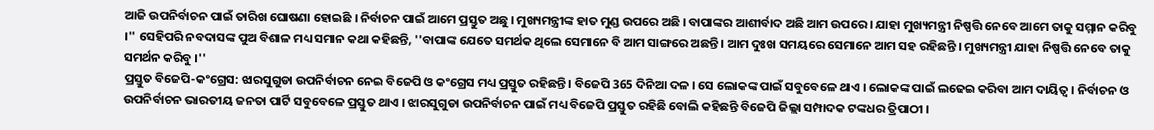ଆଜି ଉପନିର୍ବାଚନ ପାଇଁ ତାରିଖ ଘୋଷଣା ହୋଇଛି । ନିର୍ବାଚନ ପାଇଁ ଆମେ ପ୍ରସ୍ତୁତ ଅଛୁ । ମୁଖ୍ୟମନ୍ତ୍ରୀଙ୍କ ହାତ ମୁଣ୍ଡ ଉପରେ ଅଛି । ବାପାଙ୍କର ଆଶୀର୍ବାଦ ଅଛି ଆମ ଉପରେ । ଯାହା ମୁଖ୍ୟମନ୍ତ୍ରୀ ନିଷ୍ପତ୍ତି ନେବେ ଆମେ ତାକୁ ସମ୍ମାନ କରିବୁ ।'' ସେହିପରି ନବଦାସଙ୍କ ପୁଅ ବିଶାଳ ମଧ୍ୟ ସମାନ କଥା କହିଛନ୍ତି, ''ବାପାଙ୍କ ଯେତେ ସମର୍ଥକ ଥିଲେ ସେମାନେ ବି ଆମ ସାଙ୍ଗରେ ଅଛନ୍ତି । ଆମ ଦୁଃଖ ସମୟରେ ସେମାନେ ଆମ ସହ ରହିଛନ୍ତି । ମୁଖ୍ୟମନ୍ତ୍ରୀ ଯାହା ନିଷ୍ପତ୍ତି ନେବେ ତାକୁ ସମର୍ଥନ କରିବୁ ।''
ପ୍ରସ୍ତୁତ ବିଜେପି-କଂଗ୍ରେସ: ଝାରସୁଗୁଡା ଉପନିର୍ବାଚନ ନେଇ ବିଜେପି ଓ କଂଗ୍ରେସ ମଧ୍ୟ ପ୍ରସ୍ତୁତ ରହିଛନ୍ତି । ବିଜେପି 365 ଦିନିଆ ଦଳ । ସେ ଲୋକଙ୍କ ପାଇଁ ସବୁବେଳେ ଥାଏ । ଲୋକଙ୍କ ପାଇଁ ଲଢେଇ କରିବା ଆମ ଦାୟିତ୍ବ । ନିର୍ବାଚନ ଓ ଉପନିର୍ବାଚନ ଭାରତୀୟ ଜନତା ପାର୍ଟି ସବୁବେଳେ ପ୍ରସ୍ତୁତ ଥାଏ । ଝାରସୁଗୁଡା ଉପନିର୍ବାଚନ ପାଇଁ ମଧ୍ୟ ବିଜେପି ପ୍ରସ୍ତୁତ ରହିଛି ବୋଲି କହିଛନ୍ତି ବିଜେପି ଜିଲ୍ଲା ସମ୍ପାଦକ ଟଙ୍କଧର ତ୍ରିପାଠୀ ।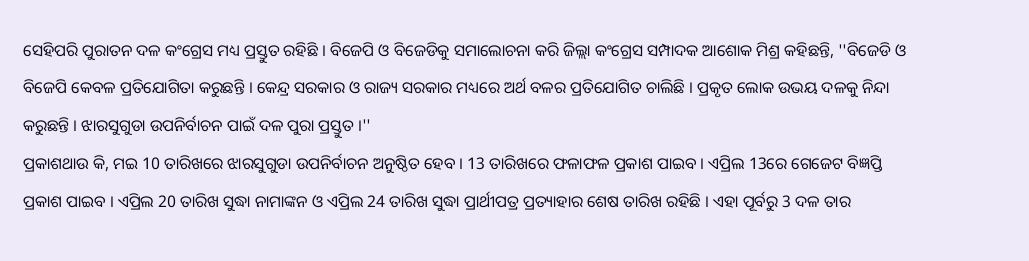ସେହିପରି ପୁରାତନ ଦଳ କଂଗ୍ରେସ ମଧ୍ୟ ପ୍ରସ୍ତୁତ ରହିଛି । ବିଜେପି ଓ ବିଜେଡିକୁ ସମାଲୋଚନା କରି ଜିଲ୍ଲା କଂଗ୍ରେସ ସମ୍ପାଦକ ଆଶୋକ ମିଶ୍ର କହିଛନ୍ତି, ''ବିଜେଡି ଓ ବିଜେପି କେବଳ ପ୍ରତିଯୋଗିତା କରୁଛନ୍ତି । କେନ୍ଦ୍ର ସରକାର ଓ ରାଜ୍ୟ ସରକାର ମଧ୍ୟରେ ଅର୍ଥ ବଳର ପ୍ରତିଯୋଗିତ ଚାଲିଛି । ପ୍ରକୃତ ଲୋକ ଉଭୟ ଦଳକୁ ନିନ୍ଦା କରୁଛନ୍ତି । ଝାରସୁଗୁଡା ଉପନିର୍ବାଚନ ପାଇଁ ଦଳ ପୁରା ପ୍ରସ୍ତୁତ ।''
ପ୍ରକାଶଥାଉ କି, ମଇ 10 ତାରିଖରେ ଝାରସୁଗୁଡା ଉପନିର୍ବାଚନ ଅନୁଷ୍ଠିତ ହେବ । 13 ତାରିଖରେ ଫଳାଫଳ ପ୍ରକାଶ ପାଇବ । ଏପ୍ରିଲ 13ରେ ଗେଜେଟ ବିଜ୍ଞପ୍ତି ପ୍ରକାଶ ପାଇବ । ଏପ୍ରିଲ 20 ତାରିଖ ସୁଦ୍ଧା ନାମାଙ୍କନ ଓ ଏପ୍ରିଲ 24 ତାରିଖ ସୁଦ୍ଧା ପ୍ରାର୍ଥୀପତ୍ର ପ୍ରତ୍ୟାହାର ଶେଷ ତାରିଖ ରହିଛି । ଏହା ପୂର୍ବରୁ 3 ଦଳ ତାର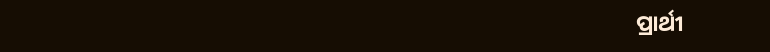ପ୍ରାର୍ଥୀ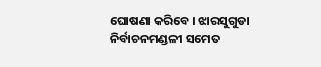ଘୋଷଣା କରିବେ । ଝାରସୁଗୁଡା ନିର୍ବାଚନମଣ୍ଡଳୀ ସମେତ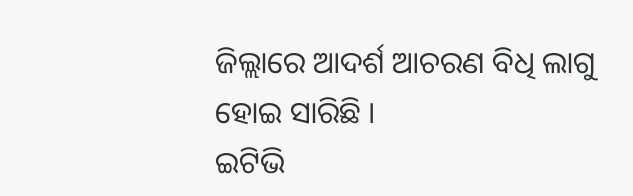ଜିଲ୍ଲାରେ ଆଦର୍ଶ ଆଚରଣ ବିଧି ଲାଗୁ ହୋଇ ସାରିଛି ।
ଇଟିଭି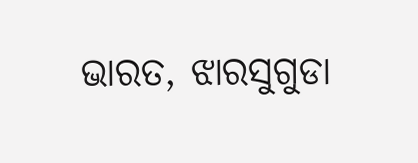ଭାରତ, ଝାରସୁଗୁଡା